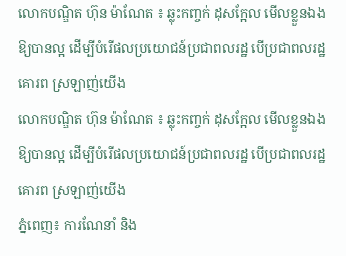លោកបណ្ឌិត ហ៊ុន ម៉ាណែត ៖ ឆ្លុះកញ្ចក់ ដុសក្អែល មើលខ្លួនឯង ឱ្យបានល្អ ដើម្បីបំរើផលប្រយោជន៍ប្រជាពលរដ្ឋ បើប្រជាពលរដ្ឋ គោរព ស្រឡាញ់យើង
លោកបណ្ឌិត ហ៊ុន ម៉ាណែត ៖ ឆ្លុះកញ្ចក់ ដុសក្អែល មើលខ្លួនឯង ឱ្យបានល្អ ដើម្បីបំរើផលប្រយោជន៍ប្រជាពលរដ្ឋ បើប្រជាពលរដ្ឋ គោរព ស្រឡាញ់យើង
ភ្នំពេញ៖ ការណែនាំ និង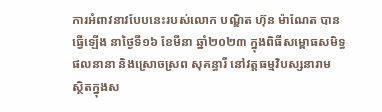ការអំពាវនាវបែបនេះរបស់លោក បណ្ឌិត ហ៊ុន ម៉ាណែត បានធ្វើឡើង នាថ្ងៃទី១៦ ខែមីនា ឆ្នាំ២០២៣ ក្នុងពិធីសម្ពោធសមិទ្ធផលនានា និងស្រោចស្រព សុគន្ធារី នៅវត្តធម្មវិបស្សនារាម ស្ថិតក្នុងស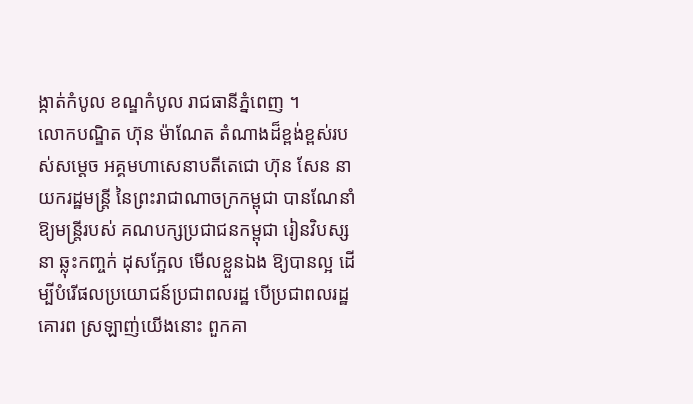ង្កាត់កំបូល ខណ្ឌកំបូល រាជធានីភ្នំពេញ ។
លោកបណ្ឌិត ហ៊ុន ម៉ាណែត តំណាងដ៏ខ្ពង់ខ្ពស់របស់សម្តេច អគ្គមហាសេនាបតីតេជោ ហ៊ុន សែន នាយករដ្ឋមន្ត្រី នៃព្រះរាជាណាចក្រកម្ពុជា បានណែនាំឱ្យមន្ត្រីរបស់ គណបក្សប្រជាជនកម្ពុជា រៀនវិបស្សនា ឆ្លុះកញ្ចក់ ដុសក្អែល មើលខ្លួនឯង ឱ្យបានល្អ ដើម្បីបំរើផលប្រយោជន៍ប្រជាពលរដ្ឋ បើប្រជាពលរដ្ឋ គោរព ស្រឡាញ់យើងនោះ ពួកគា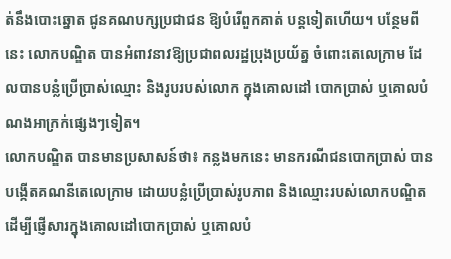ត់នឹងបោះឆ្នោត ជូនគណបក្សប្រជាជន ឱ្យបំរើពួកគាត់ បន្តទៀតហើយ។ បន្ថែមពីនេះ លោកបណ្ឌិត បានអំពាវនាវឱ្យប្រជាពលរដ្ឋប្រុងប្រយ័ត្ន ចំពោះតេលេក្រាម ដែលបានបន្លំប្រើប្រាស់ឈ្មោះ និងរូបរបស់លោក ក្នុងគោលដៅ បោកប្រាស់ ឬគោលបំណងអាក្រក់ផ្សេងៗទៀត។
លោកបណ្ឌិត បានមានប្រសាសន៍ថា៖ កន្លងមកនេះ មានករណីជនបោកប្រាស់ បានបង្កេីតគណនីតេលេក្រាម ដោយបន្លំប្រេីប្រាស់រូបភាព និងឈ្មោះរបស់លោកបណ្ឌិត ដេីម្បីផ្ញេីសារក្នុងគោលដៅបោកប្រាស់ ឬគោលបំ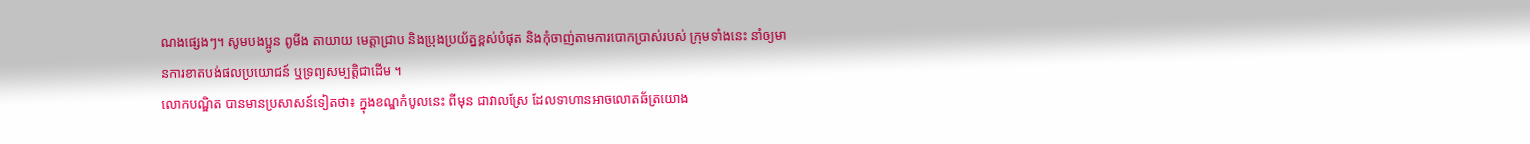ណងផ្សេងៗ។ សូមបងប្អូន ពូមីង តាយាយ មេត្តាជ្រាប និងប្រុងប្រយ័ត្នខ្ពស់បំផុត និងកុំចាញ់តាមការបោកប្រាស់របស់ ក្រុមទាំងនេះ នាំឲ្យមានការខាតបង់ផលប្រយោជន៍ ឬទ្រព្យសម្បត្តិជាដេីម ។
លោកបណ្ឌិត បានមានប្រសាសន៍ទៀតថា៖ ក្នុងខណ្ឌកំបូលនេះ ពីមុន ជាវាលស្រែ ដែលទាហានអាចលោតឆ័ត្រយោង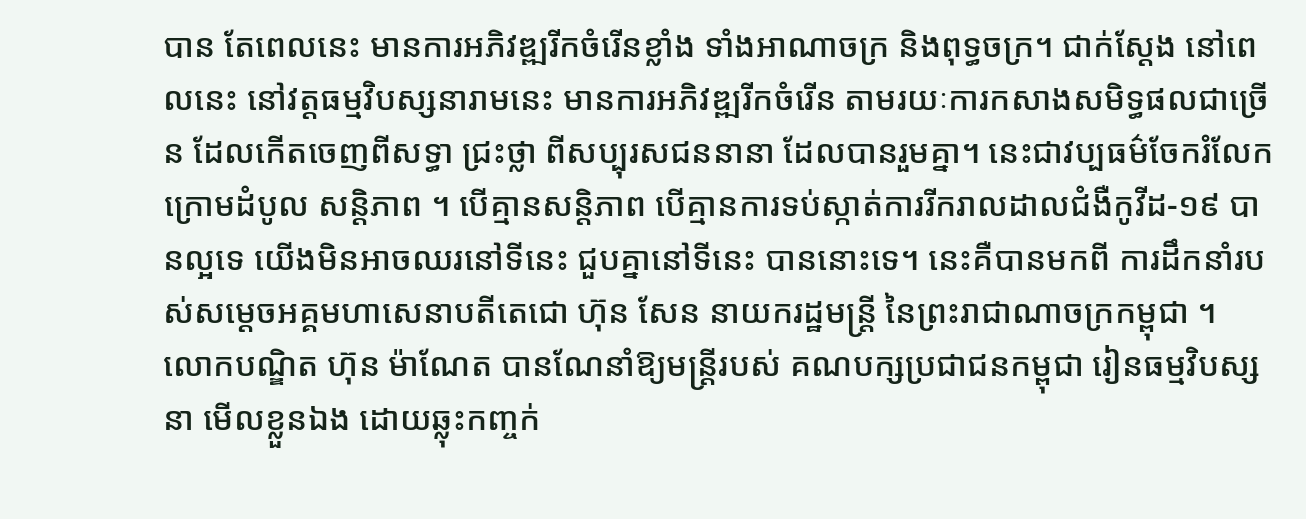បាន តែពេលនេះ មានការអភិវឌ្ឍរីកចំរើនខ្លាំង ទាំងអាណាចក្រ និងពុទ្ធចក្រ។ ជាក់ស្តែង នៅពេលនេះ នៅវត្តធម្មវិបស្សនារាមនេះ មានការអភិវឌ្ឍរីកចំរើន តាមរយៈការកសាងសមិទ្ធផលជាច្រើន ដែលកើតចេញពីសទ្ធា ជ្រះថ្លា ពីសប្បុរសជននានា ដែលបានរួមគ្នា។ នេះជាវប្បធម៌ចែករំលែក ក្រោមដំបូល សន្តិភាព ។ បើគ្មានសន្តិភាព បើគ្មានការទប់ស្កាត់ការរីករាលដាលជំងឺកូវីដ-១៩ បានល្អទេ យើងមិនអាចឈរនៅទីនេះ ជួបគ្នានៅទីនេះ បាននោះទេ។ នេះគឺបានមកពី ការដឹកនាំរបស់សម្តេចអគ្គមហាសេនាបតីតេជោ ហ៊ុន សែន នាយករដ្ឋមន្ត្រី នៃព្រះរាជាណាចក្រកម្ពុជា ។
លោកបណ្ឌិត ហ៊ុន ម៉ាណែត បានណែនាំឱ្យមន្ត្រីរបស់ គណបក្សប្រជាជនកម្ពុជា រៀនធម្មវិបស្សនា មើលខ្លួនឯង ដោយឆ្លុះកញ្ចក់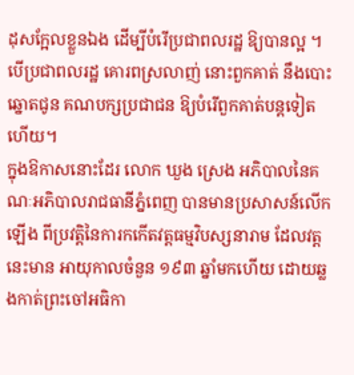ដុសក្អែលខ្លួនឯង ដើម្បីបំរើប្រជាពលរដ្ឋ ឱ្យបានល្អ ។ បើប្រជាពលរដ្ឋ គោរពស្រលាញ់ នោះពួកគាត់ នឹងបោះឆ្នោតជូន គណបក្សប្រជាជន ឱ្យបំរើពួកគាត់បន្តទៀតហើយ។
ក្នុងឱកាសនោះដែរ លោក ឃួង ស្រេង អភិបាលនៃគណៈអភិបាលរាជធានីភ្នំពេញ បានមានប្រសាសន៍លើកឡើង ពីប្រវត្តិនៃការកកើតវត្តធម្មវិបស្សនារាម ដែលវត្តនេះមាន អាយុកាលចំនួន ១៩៣ ឆ្នាំមកហើយ ដោយឆ្លងកាត់ព្រះចៅអធិកា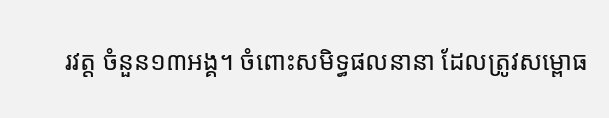រវត្ត ចំនួន១៣អង្គ។ ចំពោះសមិទ្ធផលនានា ដែលត្រូវសម្ពោធ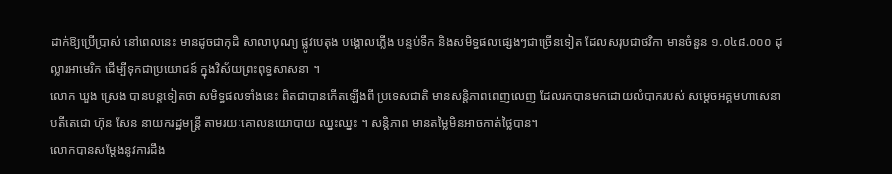ដាក់ឱ្យប្រើប្រាស់ នៅពេលនេះ មានដូចជាកុដិ សាលាបុណ្យ ផ្លូវបេតុង បង្គោលភ្លើង បន្ទប់ទឹក និងសមិទ្ធផលផ្សេងៗជាច្រើនទៀត ដែលសរុបជាថវិកា មានចំនួន ១.០៤៨.០០០ ដុល្លារអាមេរិក ដើម្បីទុកជាប្រយោជន៍ ក្នុងវិស័យព្រះពុទ្ធសាសនា ។
លោក ឃួង ស្រេង បានបន្តទៀតថា សមិទ្ធផលទាំងនេះ ពិតជាបានកើតឡើងពី ប្រទេសជាតិ មានសន្តិភាពពេញលេញ ដែលរកបានមកដោយលំបាករបស់ សម្តេចអគ្គមហាសេនាបតីតេជោ ហ៊ុន សែន នាយករដ្ឋមន្ត្រី តាមរយៈគោលនយោបាយ ឈ្នះឈ្នះ ។ សន្តិភាព មានតម្លៃមិនអាចកាត់ថ្លៃបាន។
លោកបានសម្តែងនូវការដឹង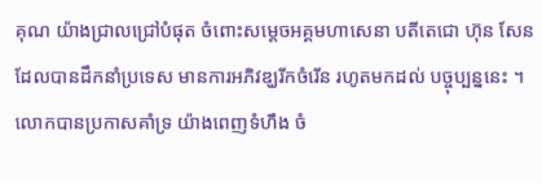គុណ យ៉ាងជ្រាលជ្រៅបំផុត ចំពោះសម្តេចអគ្គមហាសេនា បតីតេជោ ហ៊ុន សែន ដែលបានដឹកនាំប្រទេស មានការអភិវឌ្ឃរីកចំរើន រហូតមកដល់ បច្ចុប្បន្ននេះ ។ លោកបានប្រកាសគាំទ្រ យ៉ាងពេញទំហឹង ចំ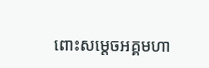ពោះសម្តេចអគ្គមហា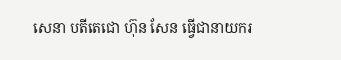សេនា បតីតេជោ ហ៊ុន សែន ធ្វើជានាយករ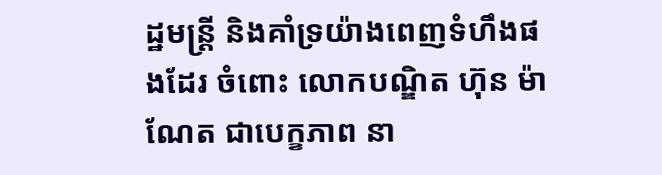ដ្ឋមន្ត្រី និងគាំទ្រយ៉ាងពេញទំហឹងផងដែរ ចំពោះ លោកបណ្ឌិត ហ៊ុន ម៉ាណែត ជាបេក្ខភាព នា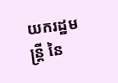យករដ្ឋមន្ត្រី នៃ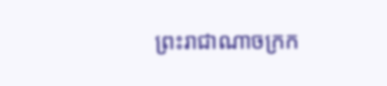ព្រះរាជាណាចក្រក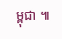ម្ពុជា ៕